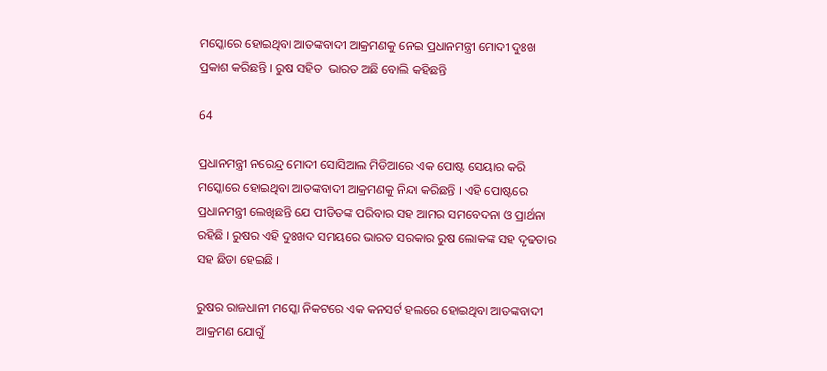ମସ୍କୋରେ ହୋଇଥିବା ଆତଙ୍କବାଦୀ ଆକ୍ରମଣକୁ ନେଇ ପ୍ରଧାନମନ୍ତ୍ରୀ ମୋଦୀ ଦୁଃଖ ପ୍ରକାଶ କରିଛନ୍ତି । ରୁଷ ସହିତ  ଭାରତ ଅଛି ବୋଲି କହିଛନ୍ତି

64

ପ୍ରଧାନମନ୍ତ୍ରୀ ନରେନ୍ଦ୍ର ମୋଦୀ ସୋସିଆଲ ମିଡିଆରେ ଏକ ପୋଷ୍ଟ ସେୟାର କରି ମସ୍କୋରେ ହୋଇଥିବା ଆତଙ୍କବାଦୀ ଆକ୍ରମଣକୁ ନିନ୍ଦା କରିଛନ୍ତି । ଏହି ପୋଷ୍ଟରେ ପ୍ରଧାନମନ୍ତ୍ରୀ ଲେଖିଛନ୍ତି ଯେ ପୀଡିତଙ୍କ ପରିବାର ସହ ଆମର ସମବେଦନା ଓ ପ୍ରାର୍ଥନା ରହିଛି । ରୁଷର ଏହି ଦୁଃଖଦ ସମୟରେ ଭାରତ ସରକାର ରୁଷ ଲୋକଙ୍କ ସହ ଦୃଢତାର ସହ ଛିଡା ହେଇଛି ।

ରୁଷର ରାଜଧାନୀ ମସ୍କୋ ନିକଟରେ ଏକ କନସର୍ଟ ହଲରେ ହୋଇଥିବା ଆତଙ୍କବାଦୀ ଆକ୍ରମଣ ଯୋଗୁଁ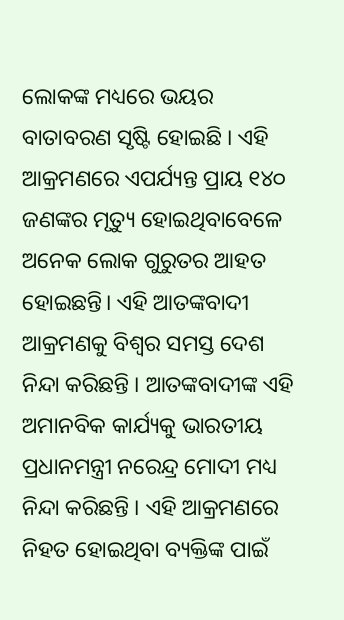ଲୋକଙ୍କ ମଧ୍ୟରେ ଭୟର ବାତାବରଣ ସୃଷ୍ଟି ହୋଇଛି । ଏହି ଆକ୍ରମଣରେ ଏପର୍ଯ୍ୟନ୍ତ ପ୍ରାୟ ୧୪୦ ଜଣଙ୍କର ମୃତ୍ୟୁ ହୋଇଥିବାବେଳେ ଅନେକ ଲୋକ ଗୁରୁତର ଆହତ ହୋଇଛନ୍ତି। ଏହି ଆତଙ୍କବାଦୀ ଆକ୍ରମଣକୁ ବିଶ୍ବର ସମସ୍ତ ଦେଶ ନିନ୍ଦା କରିଛନ୍ତି । ଆତଙ୍କବାଦୀଙ୍କ ଏହି ଅମାନବିକ କାର୍ଯ୍ୟକୁ ଭାରତୀୟ ପ୍ରଧାନମନ୍ତ୍ରୀ ନରେନ୍ଦ୍ର ମୋଦୀ ମଧ୍ୟ ନିନ୍ଦା କରିଛନ୍ତି । ଏହି ଆକ୍ରମଣରେ ନିହତ ହୋଇଥିବା ବ୍ୟକ୍ତିଙ୍କ ପାଇଁ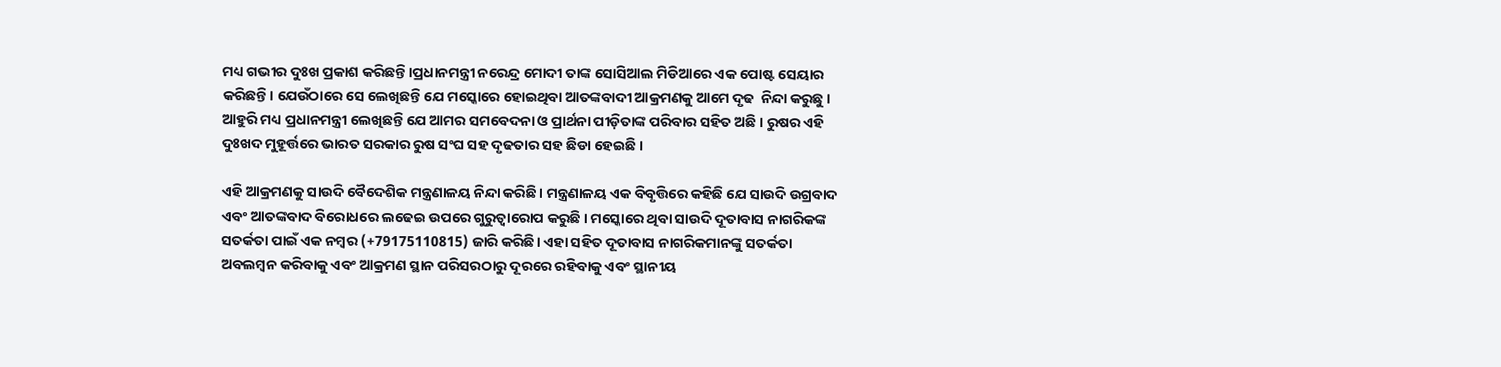ମଧ୍ୟ ଗଭୀର ଦୁଃଖ ପ୍ରକାଶ କରିଛନ୍ତି ।ପ୍ରଧାନମନ୍ତ୍ରୀ ନରେନ୍ଦ୍ର ମୋଦୀ ତାଙ୍କ ସୋସିଆଲ ମିଡିଆରେ ଏକ ପୋଷ୍ଟ ସେୟାର କରିଛନ୍ତି। ଯେଉଁଠାରେ ସେ ଲେଖିଛନ୍ତି ଯେ ମସ୍କୋରେ ହୋଇଥିବା ଆତଙ୍କବାଦୀ ଆକ୍ରମଣକୁ ଆମେ ଦୃଢ  ନିନ୍ଦା କରୁଛୁ । ଆହୁରି ମଧ୍ୟ ପ୍ରଧାନମନ୍ତ୍ରୀ ଲେଖିଛନ୍ତି ଯେ ଆମର ସମବେଦନା ଓ ପ୍ରାର୍ଥନା ପୀଡ଼ିତାଙ୍କ ପରିବାର ସହିତ ଅଛି । ରୁଷର ଏହି ଦୁଃଖଦ ମୁହୂର୍ତ୍ତରେ ଭାରତ ସରକାର ରୁଷ ସଂଘ ସହ ଦୃଢତାର ସହ ଛିଡା ହେଇଛି ।

ଏହି ଆକ୍ରମଣକୁ ସାଉଦି ବୈଦେଶିକ ମନ୍ତ୍ରଣାଳୟ ନିନ୍ଦା କରିଛି । ମନ୍ତ୍ରଣାଳୟ ଏକ ବିବୃତ୍ତିରେ କହିଛି ଯେ ସାଉଦି ଉଗ୍ରବାଦ ଏବଂ ଆତଙ୍କବାଦ ବିରୋଧରେ ଲଢେଇ ଉପରେ ଗୁରୁତ୍ୱାରୋପ କରୁଛି । ମସ୍କୋରେ ଥିବା ସାଉଦି ଦୂତାବାସ ନାଗରିକଙ୍କ ସତର୍କତା ପାଇଁ ଏକ ନମ୍ବର (+79175110815) ଜାରି କରିଛି। ଏହା ସହିତ ଦୂତାବାସ ନାଗରିକମାନଙ୍କୁ ସତର୍କତା ଅବଲମ୍ବନ କରିବାକୁ ଏବଂ ଆକ୍ରମଣ ସ୍ଥାନ ପରିସରଠାରୁ ଦୂରରେ ରହିବାକୁ ଏବଂ ସ୍ଥାନୀୟ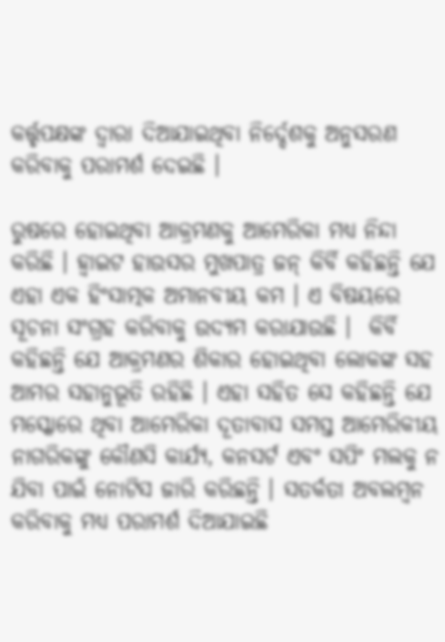କର୍ତ୍ତୃପକ୍ଷଙ୍କ ଦ୍ୱାରା ଦିଆଯାଇଥିବା ନିର୍ଦ୍ଦେଶକୁ ଅନୁସରଣ କରିବାକୁ ପରାମର୍ଶ ଦେଇଛି ।

ରୁଷରେ ହୋଇଥିବା ଆକ୍ରମଣକୁ ଆମେରିକା ମଧ୍ୟ ନିନ୍ଦା କରିଛି । ହ୍ଵାଇଟ ହାଉସର ମୁଖପାତ୍ର ଜନ୍ କିର୍ବି କହିଛନ୍ତି ଯେ ଏହା ଏକ ହିଂସାତ୍ମକ ଅମାନବୀୟ କମ । ଏ ବିଷୟରେ ସୂଚନା ସଂଗ୍ରହ କରିବାକୁ ଉଦ୍ୟମ କରାଯାଉଛି ।  କିର୍ବି କହିଛନ୍ତି ଯେ ଆକ୍ରମଣର ଶିକାର ହୋଇଥିବା ଲୋକଙ୍କ ସହ ଆମର ସହାନୁଭୂତି ରହିଛି । ଏହା ସହିତ ସେ କହିଛନ୍ତି ଯେ ମସ୍କୋରେ ଥିବା ଆମେରିକା ଦୂତାବାସ ସମସ୍ତ ଆମେରିକୀୟ ନାଗରିକଙ୍କୁ କୌଣସି କାର୍ଯ୍ୟ, କନସର୍ଟ ଏବଂ ସପିଂ ମଲକୁ ନ ଯିବା ପାଇଁ ନୋଟିସ ଜାରି କରିଛନ୍ତି । ସତର୍କତା ଅବଲମ୍ବନ କରିବାକୁ ମଧ୍ୟ ପରାମର୍ଶ ଦିଆଯାଇଛି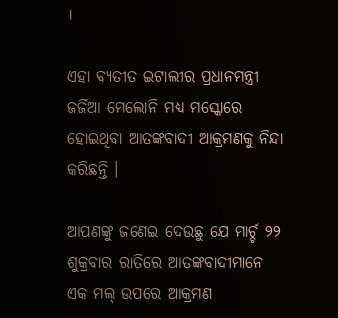।

ଏହା ବ୍ୟତୀତ ଇଟାଲୀର ପ୍ରଧାନମନ୍ତ୍ରୀ ଜର୍ଜିଆ ମେଲୋନି ମଧ୍ୟ ମସ୍କୋରେ ହୋଇଥିବା ଆତଙ୍କବାଦୀ ଆକ୍ରମଣକୁ ନିନ୍ଦା କରିଛନ୍ତି ।

ଆପଣଙ୍କୁ ଜଣେଇ ଦେଉଛୁ ଯେ ମାର୍ଚ୍ଚ ୨୨ ଶୁକ୍ରବାର ରାତିରେ ଆତଙ୍କବାଦୀମାନେ ଏକ ମଲ୍ ଉପରେ ଆକ୍ରମଣ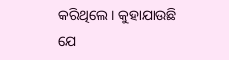କରିଥିଲେ । କୁହାଯାଉଛି ଯେ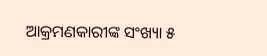ଆକ୍ରମଣକାରୀଙ୍କ ସଂଖ୍ୟା ୫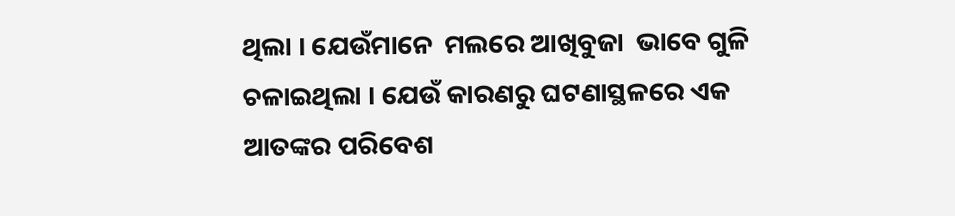ଥିଲା । ଯେଉଁମାନେ  ମଲରେ ଆଖିବୁଜା  ଭାବେ ଗୁଳି ଚଳାଇଥିଲା । ଯେଉଁ କାରଣରୁ ଘଟଣାସ୍ଥଳରେ ଏକ ଆତଙ୍କର ପରିବେଶ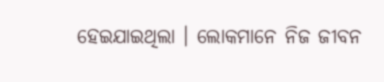ହେଇଯାଇଥିଲା । ଲୋକମାନେ ନିଜ ଜୀବନ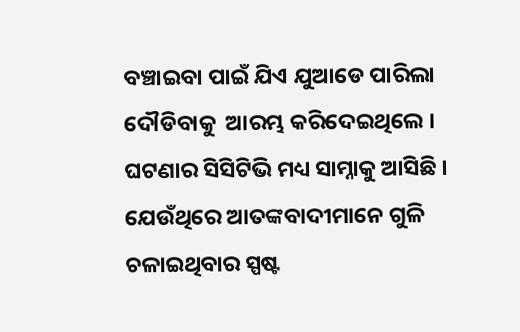ବଞ୍ଚାଇବା ପାଇଁ ଯିଏ ଯୁଆଡେ ପାରିଲା ଦୌଡିବାକୁ  ଆରମ୍ଭ କରିଦେଇଥିଲେ । ଘଟଣାର ସିସିଟିଭି ମଧ୍ୟ ସାମ୍ନାକୁ ଆସିଛି । ଯେଉଁଥିରେ ଆତଙ୍କବାଦୀମାନେ ଗୁଳି ଚଳାଇଥିବାର ସ୍ପଷ୍ଟ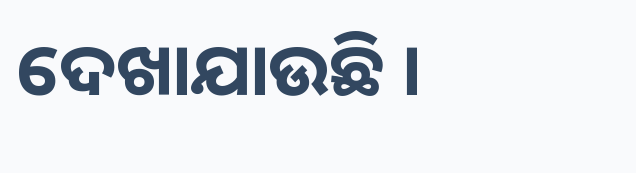ଦେଖାଯାଉଛି ।